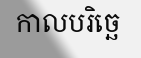កាលបរិច្ឆេ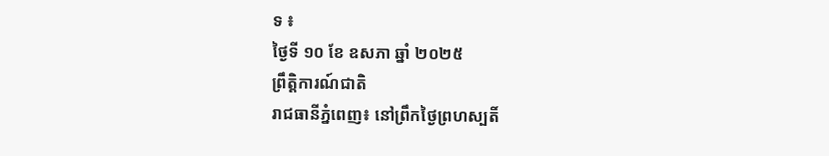ទ ៖
ថ្ងៃទី ១០ ខែ ឧសភា ឆ្នាំ ២០២៥
ព្រឹត្តិការណ៍ជាតិ
រាជធានីភ្នំពេញ៖ នៅព្រឹកថ្ងៃព្រហស្បតិ៍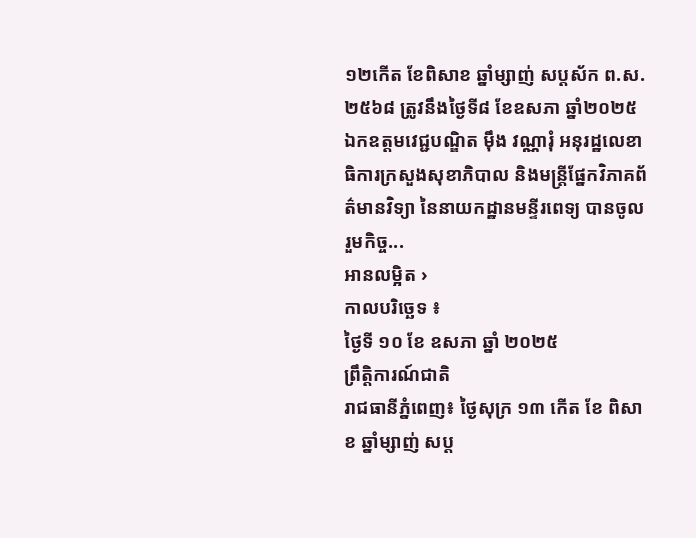១២កើត ខែពិសាខ ឆ្នាំម្សាញ់ សប្តស័ក ព.ស.២៥៦៨ ត្រូវនឹងថ្ងៃទី៨ ខែឧសភា ឆ្នាំ២០២៥ ឯកឧត្តមវេជ្ជបណ្ឌិត ម៉ឹង វណ្ណារុំ អនុរដ្ឋលេខាធិការក្រសួងសុខាភិបាល និងមន្រ្តីផ្នែកវិភាគព័ត៌មានវិទ្យា នៃនាយកដ្ឋានមន្ទីរពេទ្យ បានចូលរួមកិច្ច...
អានលម្អិត ›
កាលបរិច្ឆេទ ៖
ថ្ងៃទី ១០ ខែ ឧសភា ឆ្នាំ ២០២៥
ព្រឹត្តិការណ៍ជាតិ
រាជធានីភ្នំពេញ៖ ថ្ងៃសុក្រ ១៣ កើត ខែ ពិសាខ ឆ្នាំម្សាញ់ សប្ត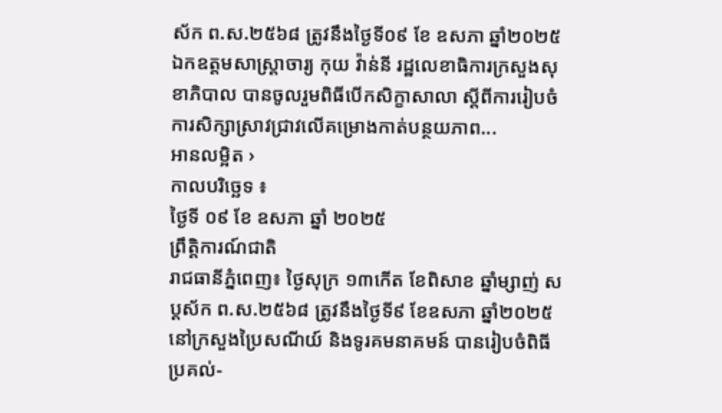ស័ក ព.ស.២៥៦៨ ត្រូវនឹងថ្ងៃទី០៩ ខែ ឧសភា ឆ្នាំ២០២៥ ឯកឧត្តមសាស្ត្រាចារ្យ កុយ វ៉ាន់នី រដ្ឋលេខាធិការក្រសួងសុខាភិបាល បានចូលរួមពិធីបើកសិក្ខាសាលា ស្តីពីការរៀបចំការសិក្សាស្រាវជ្រាវលើគម្រោងកាត់បន្ថយភាព...
អានលម្អិត ›
កាលបរិច្ឆេទ ៖
ថ្ងៃទី ០៩ ខែ ឧសភា ឆ្នាំ ២០២៥
ព្រឹត្តិការណ៍ជាតិ
រាជធានីភ្នំពេញ៖ ថ្ងៃសុក្រ ១៣កើត ខែពិសាខ ឆ្នាំម្សាញ់ សប្តស័ក ព.ស.២៥៦៨ ត្រូវនឹងថ្ងៃទី៩ ខែឧសភា ឆ្នាំ២០២៥ នៅក្រសួងប្រៃសណីយ៍ និងទូរគមនាគមន៍ បានរៀបចំពិធីប្រគល់-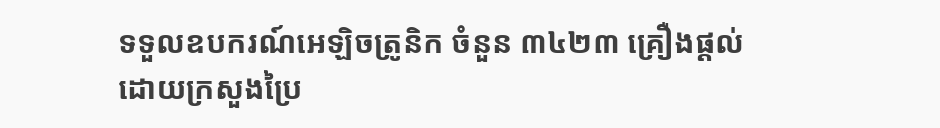ទទួលឧបករណ៍អេឡិចត្រូនិក ចំនួន ៣៤២៣ គ្រឿងផ្តល់ដោយក្រសួងប្រៃ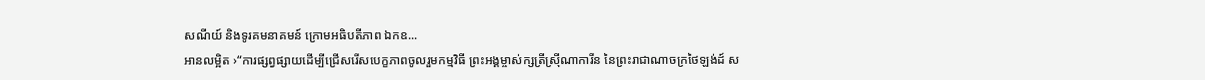សណីយ៍ និងទូរគមនាគមន៍ ក្រោមអធិបតីភាព ឯកឧ...
អានលម្អិត ›“ការផ្សព្វផ្សាយដើម្បីជ្រើសរើសបេក្ខភាពចូលរួមកម្មវិធី ព្រះអង្គម្ចាស់ក្សត្រីស្រ៊ីណាការីន នៃព្រះរាជាណាចក្រថៃឡង់ដ៍ ស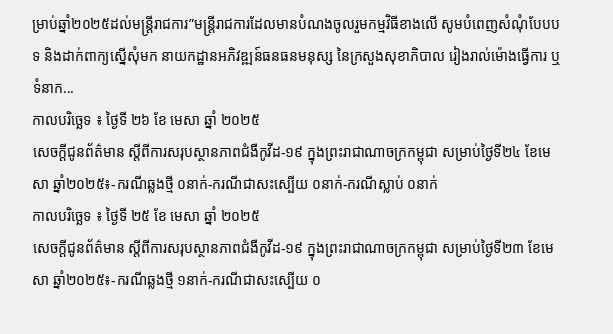ម្រាប់ឆ្នាំ២០២៥ដល់មន្រ្តីរាជការ”មន្រ្តីរាជការដែលមានបំណងចូលរួមកម្មវិធីខាងលើ សូមបំពេញសំណុំបែបបទ និងដាក់ពាក្យស្នើសុំមក នាយកដ្ឋានអភិវឌ្ឍន៍ធនធនមនុស្ស នៃក្រសួងសុខាភិបាល រៀងរាល់ម៉ោងធ្វើការ ឬ ទំនាក...
កាលបរិច្ឆេទ ៖ ថ្ងៃទី ២៦ ខែ មេសា ឆ្នាំ ២០២៥
សេចក្តីជូនព័ត៌មាន ស្តីពីការសរុបស្ថានភាពជំងឺកូវីដ-១៩ ក្នុងព្រះរាជាណាចក្រកម្ពុជា សម្រាប់ថ្ងៃទី២៤ ខែមេសា ឆ្នាំ២០២៥៖-ករណីឆ្លងថ្មី ០នាក់-ករណីជាសះស្បើយ ០នាក់-ករណីស្លាប់ ០នាក់
កាលបរិច្ឆេទ ៖ ថ្ងៃទី ២៥ ខែ មេសា ឆ្នាំ ២០២៥
សេចក្តីជូនព័ត៌មាន ស្តីពីការសរុបស្ថានភាពជំងឺកូវីដ-១៩ ក្នុងព្រះរាជាណាចក្រកម្ពុជា សម្រាប់ថ្ងៃទី២៣ ខែមេសា ឆ្នាំ២០២៥៖-ករណីឆ្លងថ្មី ១នាក់-ករណីជាសះស្បើយ ០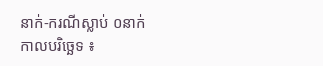នាក់-ករណីស្លាប់ ០នាក់
កាលបរិច្ឆេទ ៖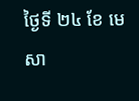ថ្ងៃទី ២៤ ខែ មេសា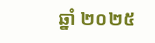ឆ្នាំ ២០២៥